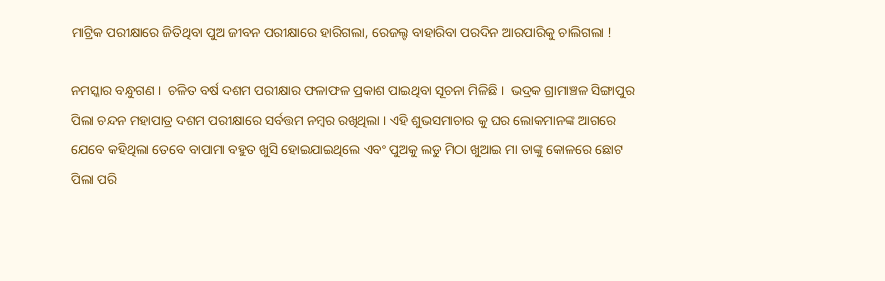ମାଟ୍ରିକ ପରୀକ୍ଷାରେ ଜିତିଥିବା ପୁଅ ଜୀବନ ପରୀକ୍ଷାରେ ହାରିଗଲା, ରେଜଲ୍ଟ ବାହାରିବା ପରଦିନ ଆରପାରିକୁ ଚାଲିଗଲା !

ନମସ୍କାର ବନ୍ଧୁଗଣ ।  ଚଳିତ ବର୍ଷ ଦଶମ ପରୀକ୍ଷାର ଫଳାଫଳ ପ୍ରକାଶ ପାଇଥିବା ସୂଚନା ମିଳିଛି ।  ଭଦ୍ରକ ଗ୍ରାମାଞ୍ଚଳ ସିଙ୍ଗାପୁର ପିଲା ଚନ୍ଦନ ମହାପାତ୍ର ଦଶମ ପରୀକ୍ଷାରେ ସର୍ବତ୍ତମ ନମ୍ବର ରଖିଥିଲା । ଏହି ଶୁଭସମାଚାର କୁ ଘର ଲୋକମାନଙ୍କ ଆଗରେ ଯେବେ କହିଥିଲା ତେବେ ବାପାମା ବହୁତ ଖୁସି ହୋଇଯାଇଥିଲେ ଏବଂ ପୁଅକୁ ଲଡୁ ମିଠା ଖୁଆଇ ମା ତାଙ୍କୁ କୋଳରେ ଛୋଟ ପିଲା ପରି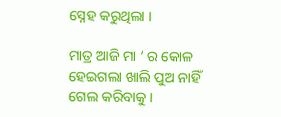ସ୍ନେହ କରୁଥିଲା ।

ମାତ୍ର ଆଜି ମା ‘ ର କୋଳ ହେଇଗଲା ଖାଲି ପୁଅ ନାହିଁ ଗେଲ କରିବାକୁ ।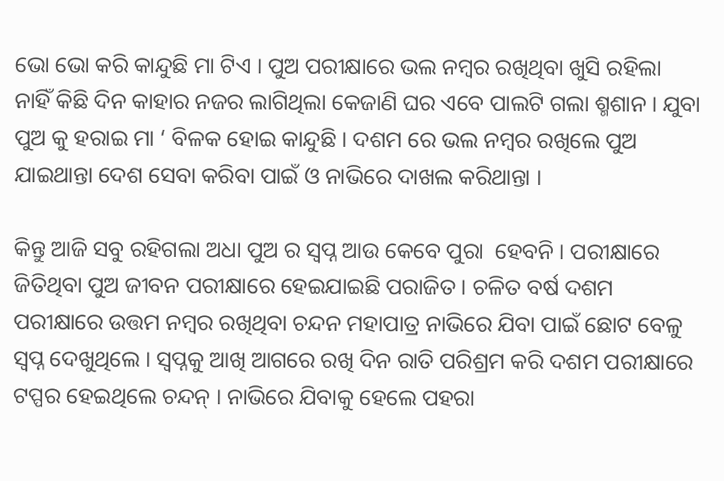ଭୋ ଭୋ କରି କାନ୍ଦୁଛି ମା ଟିଏ । ପୁଅ ପରୀକ୍ଷାରେ ଭଲ ନମ୍ବର ରଖିଥିବା ଖୁସି ରହିଲା ନାହିଁ କିଛି ଦିନ କାହାର ନଜର ଲାଗିଥିଲା କେଜାଣି ଘର ଏବେ ପାଲଟି ଗଲା ଶ୍ମଶାନ । ଯୁବା ପୁଅ କୁ ହରାଇ ମା ‘ ବିଳକ ହୋଇ କାନ୍ଦୁଛି । ଦଶମ ରେ ଭଲ ନମ୍ବର ରଖିଲେ ପୁଅ ଯାଇଥାନ୍ତା ଦେଶ ସେବା କରିବା ପାଇଁ ଓ ନାଭିରେ ଦାଖଲ କରିଥାନ୍ତା ।

କିନ୍ତୁ ଆଜି ସବୁ ରହିଗଲା ଅଧା ପୁଅ ର ସ୍ଵପ୍ନ ଆଉ କେବେ ପୁରା  ହେବନି । ପରୀକ୍ଷାରେ ଜିତିଥିବା ପୁଅ ଜୀବନ ପରୀକ୍ଷାରେ ହେଇଯାଇଛି ପରାଜିତ । ଚଳିତ ବର୍ଷ ଦଶମ ପରୀକ୍ଷାରେ ଉତ୍ତମ ନମ୍ବର ରଖିଥିବା ଚନ୍ଦନ ମହାପାତ୍ର ନାଭିରେ ଯିବା ପାଇଁ ଛୋଟ ବେଳୁ ସ୍ଵପ୍ନ ଦେଖୁଥିଲେ । ସ୍ଵପ୍ନକୁ ଆଖି ଆଗରେ ରଖି ଦିନ ରାତି ପରିଶ୍ରମ କରି ଦଶମ ପରୀକ୍ଷାରେ ଟପ୍ପର ହେଇଥିଲେ ଚନ୍ଦନ୍ । ନାଭିରେ ଯିବାକୁ ହେଲେ ପହରା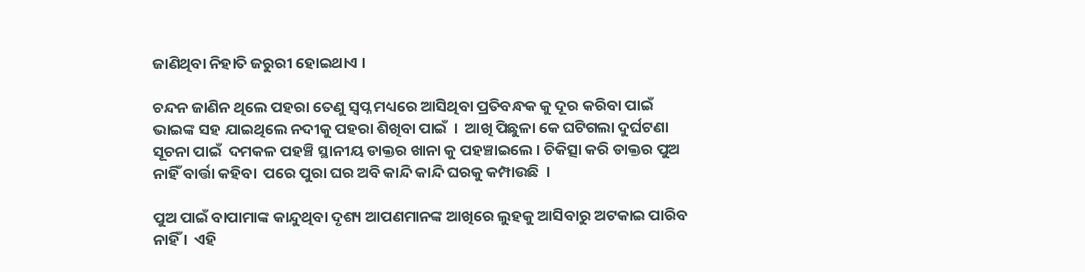ଜାଣିଥିବା ନିହାତି ଜରୁରୀ ହୋଇଥାଏ ।

ଚନ୍ଦନ ଜାଣିନ ଥିଲେ ପହରା ତେଣୁ ସ୍ଵପ୍ନ ମଧ୍ୟରେ ଆସିଥିବା ପ୍ରତିବନ୍ଧକ କୁ ଦୂର କରିବା ପାଇଁ ଭାଇଙ୍କ ସହ ଯାଇଥିଲେ ନଦୀକୁ ପହରା ଶିଖିବା ପାଇଁ  ।  ଆଖି ପିଛୁଳା କେ ଘଟିଗଲା ଦୁର୍ଘଟଣା ସୂଚନା ପାଇଁ  ଦମକଳ ପହଞ୍ଚି ସ୍ଥାନୀୟ ଡାକ୍ତର ଖାନା କୁ ପହଞ୍ଚାଇଲେ । ଚିକିତ୍ସା କରି ଡାକ୍ତର ପୁଅ ନାହିଁ ବାର୍ତ୍ତା କହିବା  ପରେ ପୁରା ଘର ଅବି କାନ୍ଦି କାନ୍ଦି ଘରକୁ କମ୍ପାଉଛି  ।

ପୁଅ ପାଇଁ ବାପାମାଙ୍କ କାନ୍ଦୁଥିବା ଦୃଶ୍ୟ ଆପଣମାନଙ୍କ ଆଖିରେ ଲୁହକୁ ଆସିବାରୁ ଅଟକାଇ ପାରିବ ନାହିଁ ।  ଏହି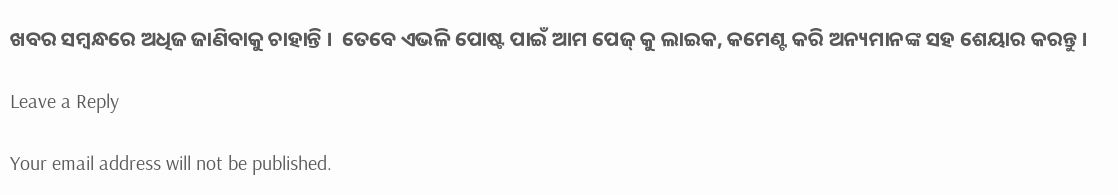ଖବର ସମ୍ବନ୍ଧରେ ଅଧିଜ ଜାଣିବାକୁ ଚାହାନ୍ତି ।  ତେବେ ଏଭଳି ପୋଷ୍ଟ ପାଇଁ ଆମ ପେଜ୍ କୁ ଲାଇକ, କମେଣ୍ଟ କରି ଅନ୍ୟମାନଙ୍କ ସହ ଶେୟାର କରନ୍ତୁ ।

Leave a Reply

Your email address will not be published.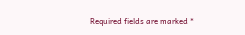Required fields are marked *